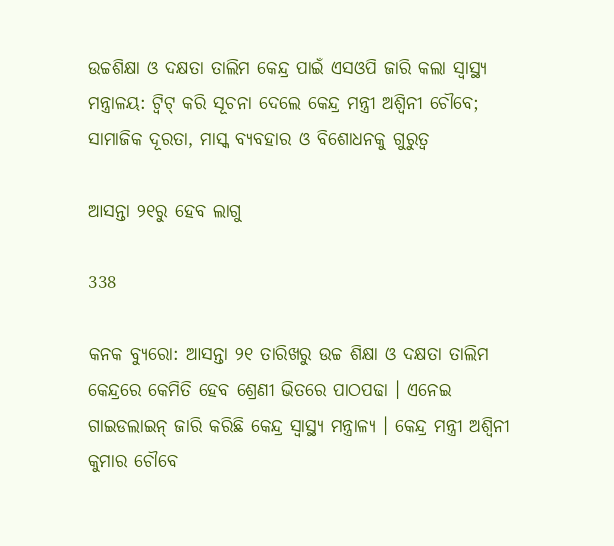ଉଚ୍ଚଶିକ୍ଷା ଓ ଦକ୍ଷତା ତାଲିମ କେନ୍ଦ୍ର ପାଇଁ ଏସଓପି ଜାରି କଲା ସ୍ୱାସ୍ଥ୍ୟ ମନ୍ତ୍ରାଳୟ: ଟ୍ୱିଟ୍ କରି ସୂଚନା ଦେଲେ କେନ୍ଦ୍ର ମନ୍ତ୍ରୀ ଅଶ୍ୱିନୀ ଚୌବେ; ସାମାଜିକ ଦୂରତା, ମାସ୍କ ବ୍ୟବହାର ଓ ବିଶୋଧନକୁ ଗୁରୁତ୍ୱ

ଆସନ୍ତା ୨୧ରୁ ହେବ ଲାଗୁ

338

କନକ ବ୍ୟୁରୋ: ଆସନ୍ତା ୨୧ ତାରିଖରୁ ଉଚ୍ଚ ଶିକ୍ଷା ଓ ଦକ୍ଷତା ତାଲିମ କେନ୍ଦ୍ରରେ କେମିତି ହେବ ଶ୍ରେଣୀ ଭିତରେ ପାଠପଢା । ଏନେଇ ଗାଇଡଲାଇନ୍ ଜାରି କରିଛି କେନ୍ଦ୍ର ସ୍ୱାସ୍ଥ୍ୟ ମନ୍ତ୍ରାଳ୍ୟ । କେନ୍ଦ୍ର ମନ୍ତ୍ରୀ ଅଶ୍ୱିନୀ କୁମାର ଚୌବେ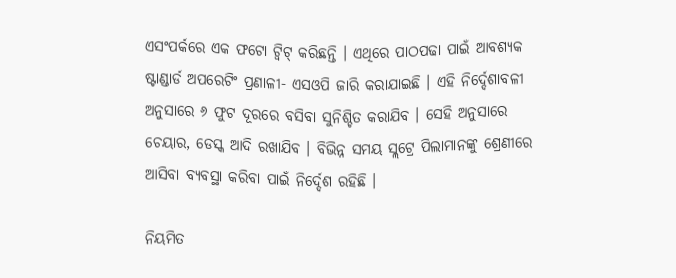ଏସଂପର୍କରେ ଏକ ଫଟୋ ଟ୍ୱିଟ୍ କରିଛନ୍ତି । ଏଥିରେ ପାଠପଢା ପାଇଁ ଆବଶ୍ୟକ ଷ୍ଟାଣ୍ଡାର୍ଡ ଅପରେଟିଂ ପ୍ରଣାଳୀ- ଏସଓପି ଜାରି କରାଯାଇଛି । ଏହି ନିର୍ଦ୍ଦେଶାବଳୀ ଅନୁସାରେ ୬ ଫୁଟ ଦୂରରେ ବସିବା ସୁନିଶ୍ଚିତ କରାଯିବ । ସେହି ଅନୁସାରେ ଚେୟାର, ଡେସ୍କ ଆଦି ରଖାଯିବ । ବିଭିନ୍ନ ସମୟ ସ୍ଲଟ୍ରେ ପିଲାମାନଙ୍କୁ ଶ୍ରେଣୀରେ ଆସିବା ବ୍ୟବସ୍ଥା କରିବା ପାଇଁ ନିର୍ଦ୍ଦେଶ ରହିଛି ।

ନିୟମିତ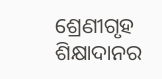ଶ୍ରେଣୀଗୃହ ଶିକ୍ଷାଦାନର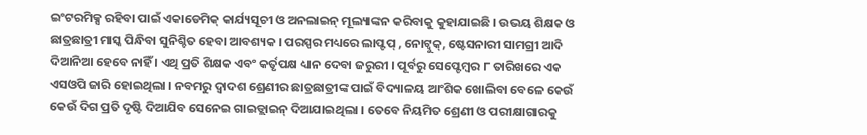ଇଂଟରମିକ୍ସ ରହିବା ପାଇଁ ଏକାଡେମିକ୍ କାର୍ଯ୍ୟସୂଚୀ ଓ ଅନଲାଇନ୍ ମୂଲ୍ୟାଙ୍କନ କରିବାକୁ କୁହାଯାଇଛି । ଉଭୟ ଶିକ୍ଷକ ଓ ଛାତ୍ରଛାତ୍ରୀ ମାସ୍କ ପିନ୍ଧିବା ସୁନିଶ୍ଚିତ ହେବା ଆବଶ୍ୟକ । ପରସ୍ପର ମଧ୍ୟରେ ଲାପ୍ଟପ୍ , ନୋଟ୍ବୁକ୍, ଷ୍ଟେସନାରୀ ସାମଗ୍ରୀ ଆଦି ଦିଆନିଆ ହେବେ ନାହିଁ । ଏଥି ପ୍ରତି ଶିକ୍ଷକ ଏବଂ କର୍ତୃପକ୍ଷ ଧ୍ୟାନ ଦେବା ଜରୁରୀ । ପୂର୍ବରୁ ସେପ୍ଟେମ୍ବର ୮ ତାରିଖରେ ଏକ ଏସଓପି ଜାରି ହୋଇଥିଲା । ନବମରୁ ଦ୍ୱାଦଶ ଶ୍ରେଣୀର ଛାତ୍ରଛାତ୍ରୀଙ୍କ ପାଇଁ ବିଦ୍ୟାଳୟ ଆଂଶିକ ଖୋଲିବା ବେଳେ କେଉଁ କେଉଁ ଦିଗ ପ୍ରତି ଦୃଷ୍ଟି ଦିଆଯିବ ସେନେଇ ଗାଇଡ୍ଲାଇନ୍ ଦିଆଯାଇଥିଲା । ତେବେ ନିୟମିତ ଶ୍ରେଣୀ ଓ ପରୀକ୍ଷାଗାରକୁ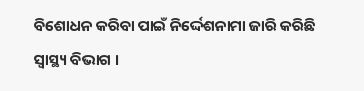ବିଶୋଧନ କରିବା ପାଇଁ ନିର୍ଦ୍ଦେଶନାମା ଜାରି କରିଛି ସ୍ୱାସ୍ଥ୍ୟ ବିଭାଗ ।